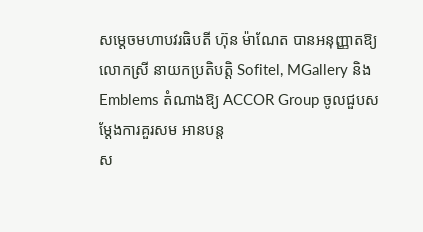សម្ដេចមហាបវរធិបតី ហ៊ុន ម៉ាណែត បានអនុញ្ញាតឱ្យលោកស្រី នាយកប្រតិបត្តិ Sofitel, MGallery និង Emblems តំណាងឱ្យ ACCOR Group ចូលជួបសម្តែងការគួរសម អានបន្ត
ស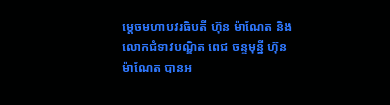ម្តេចមហាបវរធិបតី ហ៊ុន ម៉ាណែត និងលោកជំទាវបណ្ឌិត ពេជ ចន្ទមុន្នី ហ៊ុន ម៉ាណែត បានអ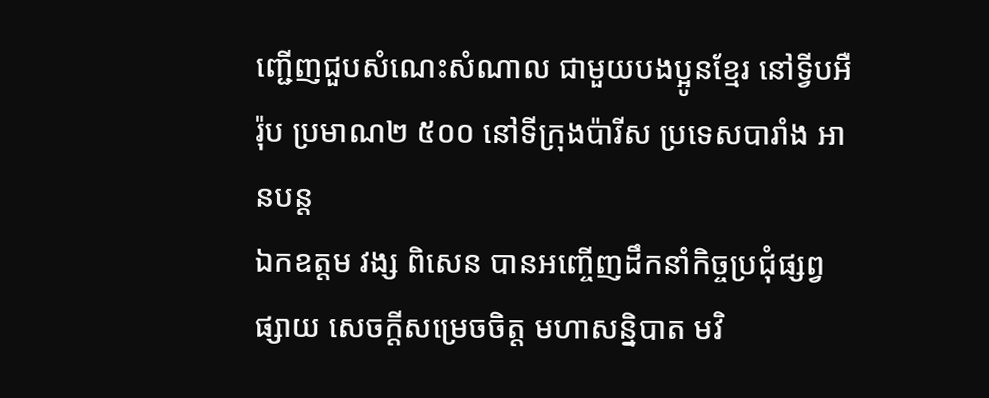ញ្ជើញជួបសំណេះសំណាល ជាមួយបងប្អូនខ្មែរ នៅទ្វីបអឺរ៉ុប ប្រមាណ២ ៥០០ នៅទីក្រុងប៉ារីស ប្រទេសបារាំង អានបន្ត
ឯកឧត្តម វង្ស ពិសេន បានអញ្ចើញដឹកនាំកិច្ចប្រជុំផ្សព្វផ្សាយ សេចក្តីសម្រេចចិត្ត មហាសន្និបាត មវិ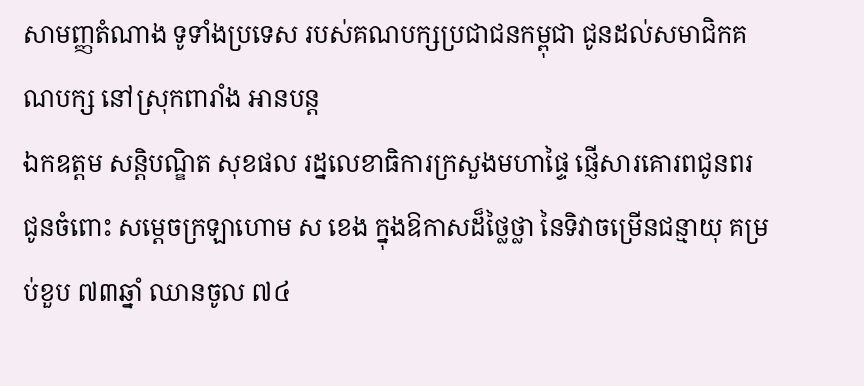សាមញ្ញតំណាង ទូទាំងប្រទេស របស់គណបក្សប្រជាជនកម្ពុជា ជូនដល់សមាជិកគណបក្ស នៅស្រុកពារាំង អានបន្ត
ឯកឧត្តម សន្តិបណ្ឌិត សុខផល រដ្នលេខាធិការក្រសួងមហាផ្ទៃ ផ្ញើសារគោរពជូនពរ ជូនចំពោះ សម្តេចក្រឡាហោម ស ខេង ក្នុងឱកាសដ៏ថ្លៃថ្លា នៃទិវាចម្រើនជន្មាយុ គម្រប់ខួប ៧៣ឆ្នាំ ឈានចូល ៧៤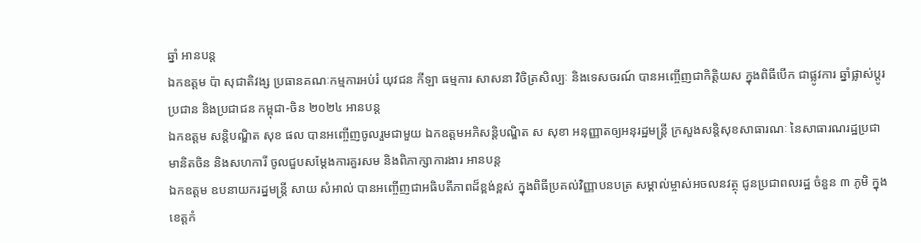ឆ្នាំ អានបន្ត
ឯកឧត្តម ប៉ា សុជាតិវង្ស ប្រធានគណៈកម្មការអប់រំ យុវជន កីឡា ធម្មការ សាសនា វិចិត្រសិល្បៈ និងទេសចរណ៍ បានអញ្ចើញជាកិត្តិយស ក្នុងពិធីបើក ជាផ្លូវការ ឆ្នាំផ្លាស់ប្តូរ ប្រជាន និងប្រជាជន កម្ពុជា-ចិន ២០២៤ អានបន្ត
ឯកឧត្ដម សន្តិបណ្ឌិត សុខ ផល បានអញ្ចើញចូលរួមជាមួយ ឯកឧត្តមអភិសន្តិបណ្ឌិត ស សុខា អនុញ្ញាតឲ្យអនុរដ្ឋមន្ត្រី ក្រសួងសន្តិសុខសាធារណៈ នៃសាធារណរដ្ឋប្រជាមានិតចិន និងសហការី ចូលជួបសម្តែងការគួរសម និងពិភាក្សាការងារ អានបន្ត
ឯកឧត្តម ឧបនាយករដ្នមន្ត្រី សាយ សំអាល់ បានអញ្ចើញជាអធិបតីភាពដ៏ខ្ពង់ខ្ពស់ ក្នុងពិធីប្រគល់វិញ្ញាបនបត្រ សម្គាល់ម្ចាស់អចលនវត្ថុ ជូនប្រជាពលរដ្ឋ ចំនួន ៣ ភូមិ ក្នុងខេត្តកំ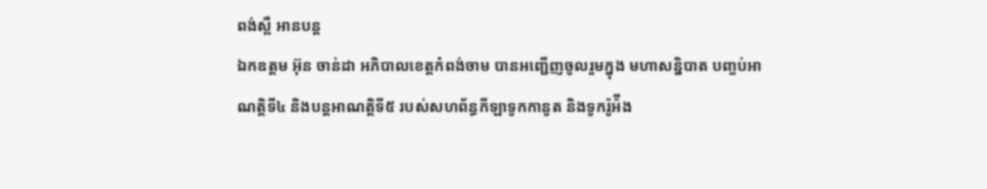ពង់ស្ពឺ អានបន្ត
ឯកឧត្តម អ៊ុន ចាន់ដា អភិបាលខេត្តកំពង់ចាម បានអញ្ជើញចូលរួមក្នុង មហាសន្និបាត បញ្ចប់អាណត្តិទី៤ និងបន្តអាណត្តិទី៥ របស់សហព័ន្ធកីឡាទូកកានូត និងទូករ៉ូអ៉ីង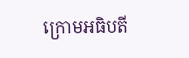ក្រោមអធិបតី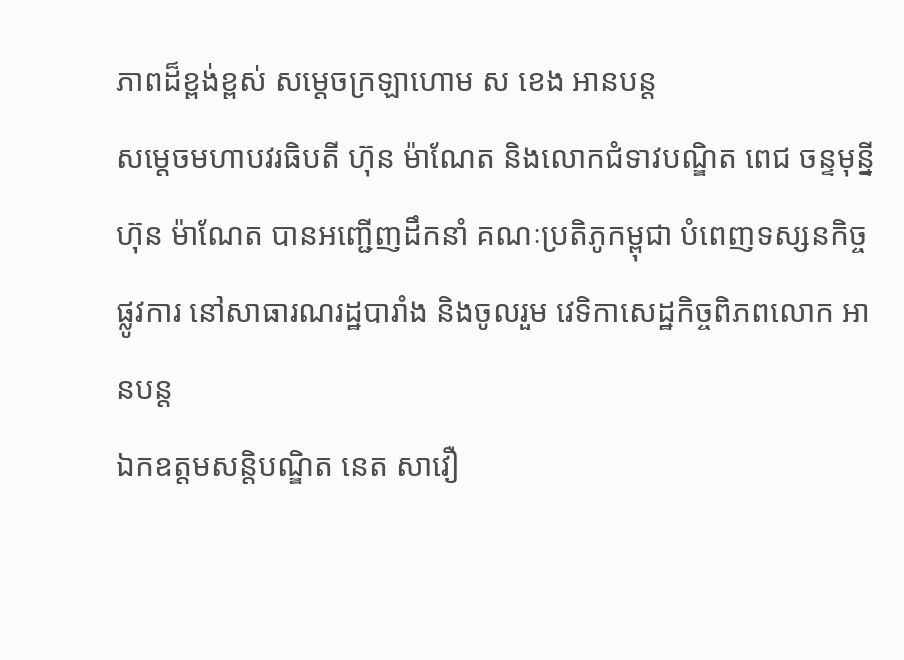ភាពដ៏ខ្ពង់ខ្ពស់ សម្ដេចក្រឡាហោម ស ខេង អានបន្ត
សម្ដេចមហាបវរធិបតី ហ៊ុន ម៉ាណែត និងលោកជំទាវបណ្ឌិត ពេជ ចន្ទមុន្នី ហ៊ុន ម៉ាណែត បានអញ្ជើញដឹកនាំ គណៈប្រតិភូកម្ពុជា បំពេញទស្សនកិច្ចផ្លូវការ នៅសាធារណរដ្ឋបារាំង និងចូលរួម វេទិកាសេដ្ឋកិច្ចពិភពលោក អានបន្ត
ឯកឧត្តមសន្តិបណ្ឌិត នេត សាវឿ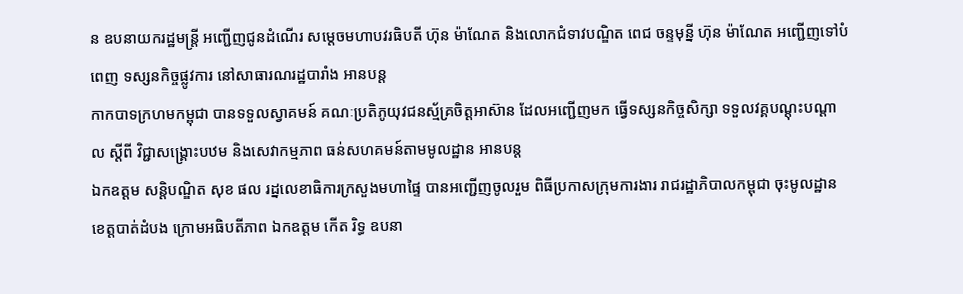ន ឧបនាយករដ្ឋមន្រ្តី អញ្ជើញជូនដំណើរ សម្តេចមហាបវរធិបតី ហ៊ុន ម៉ាណែត និងលោកជំទាវបណ្ឌិត ពេជ ចន្ទមុន្នី ហ៊ុន ម៉ាណែត អញ្ជើញទៅបំពេញ ទស្សនកិច្ចផ្លូវការ នៅសាធារណរដ្ឋបារាំង អានបន្ត
កាកបាទក្រហមកម្ពុជា បានទទួលស្វាគមន៍ គណៈប្រតិភូយុវជនស្ម័គ្រចិត្តអាស៊ាន ដែលអញ្ជើញមក ធ្វើទស្សនកិច្ចសិក្សា ទទួលវគ្គបណ្តុះបណ្តាល ស្តីពី វិជ្ជាសង្គ្រោះបឋម និងសេវាកម្មភាព ធន់សហគមន៍តាមមូលដ្ឋាន អានបន្ត
ឯកឧត្ដម សន្តិបណ្ឌិត សុខ ផល រដ្នលេខាធិការក្រសួងមហាផ្ទៃ បានអញ្ជើញចូលរួម ពិធីប្រកាសក្រុមការងារ រាជរដ្ឋាភិបាលកម្ពុជា ចុះមូលដ្ឋានខេត្តបាត់ដំបង ក្រោមអធិបតីភាព ឯកឧត្តម កើត រិទ្ធ ឧបនា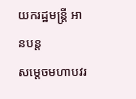យករដ្ឋមន្រ្ដី អានបន្ត
សម្តេចមហាបវរ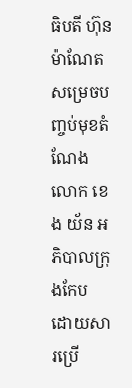ធិបតី ហ៊ុន ម៉ាណែត សម្រេចបញ្ចប់មុខតំណែង លោក ខេង យ័ន អភិបាលក្រុងកែប ដោយសារប្រើ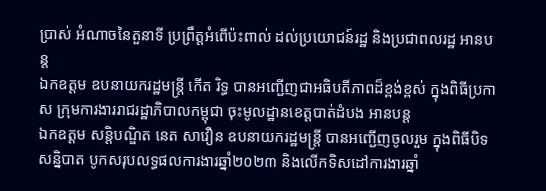ប្រាស់ អំណាចនៃតួនាទី ប្រព្រឹត្តអំពើប៉ះពាល់ ដល់ប្រយោជន៍រដ្ឋ និងប្រជាពលរដ្ឋ អានបន្ត
ឯកឧត្តម ឧបនាយករដ្ឋមន្រ្ដី កើត រិទ្ធ បានអញ្ជើញជាអធិបតីភាពដ៏ខ្ពង់ខ្ពស់ ក្នុងពិធីប្រកាស ក្រុមការងាររាជរដ្ឋាភិបាលកម្ពុជា ចុះមូលដ្ឋានខេត្តបាត់ដំបង អានបន្ត
ឯកឧត្តម សន្តិបណ្ឌិត នេត សាវឿន ឧបនាយករដ្ឋមន្រ្តី បានអញ្ជើញចូលរួម ក្នុងពិធីបិទសន្និបាត បូកសរុបលទ្ធផលការងារឆ្នាំ២០២៣ និងលើកទិសដៅការងារឆ្នាំ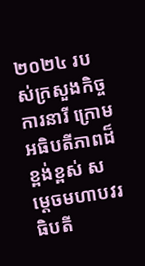២០២៤ របស់ក្រសួងកិច្ចការនារី ក្រោមអធិបតីភាពដ៏ខ្ពង់ខ្ពស់ សម្តេចមហាបវរធិបតី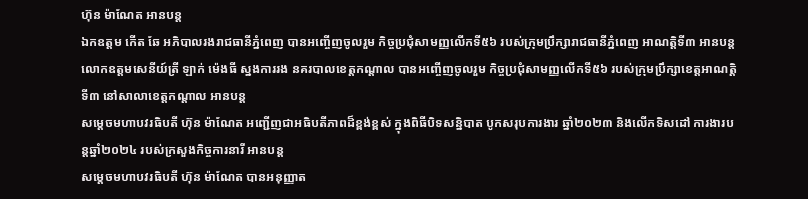ហ៊ុន ម៉ាណែត អានបន្ត
ឯកឧត្តម កើត ឆែ អភិបាលរងរាជធានីភ្នំពេញ បានអញ្ចើញចូលរួម កិច្ចប្រជុំសាមញ្ញលេីកទី៥៦ របស់ក្រុមប្រឹក្សារាជធានីភ្នំពេញ អាណត្តិទី៣ អានបន្ត
លោកឧត្តមសេនីយ៍ត្រី ឡាក់ ម៉េងធី ស្នងការរង នគរបាលខេត្តកណ្ដាល បានអញ្ចើញចូលរួម កិច្ចប្រជុំសាមញ្ញលើកទី៥៦ របស់ក្រុមប្រឹក្សាខេត្តអាណត្តិទី៣ នៅសាលាខេត្តកណ្ដាល អានបន្ត
សម្តេចមហាបវរធិបតី ហ៊ុន ម៉ាណែត អញ្ជើញជាអធិបតីភាពដ៏ខ្ពង់ខ្ពស់ ក្នុងពិធីបិទសន្និបាត បូកសរុបការងារ ឆ្នាំ២០២៣ និងលើកទិសដៅ ការងារបន្តឆ្នាំ២០២៤ របស់ក្រសួងកិច្ចការនារី អានបន្ត
សម្តេចមហាបវរធិបតី ហ៊ុន ម៉ាណែត បានអនុញ្ញាត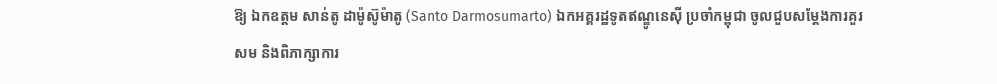ឱ្យ ឯកឧត្ដម សាន់តូ ដាម៉ូស៊ូម៉ាតូ (Santo Darmosumarto) ឯកអគ្គរដ្ឋទូតឥណ្ឌូនេស៊ី ប្រចាំកម្ពុជា ចូលជួបសម្តែងការគួរសម និងពិភាក្សាការ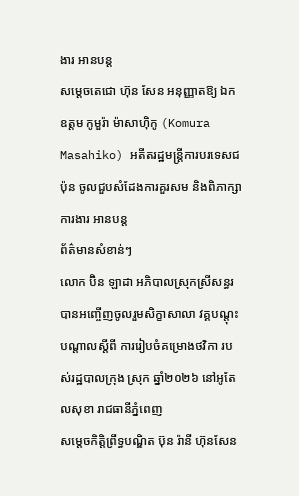ងារ អានបន្ត
សម្ដេចតេជោ ហ៊ុន សែន អនុញ្ញាតឱ្យ ឯកឧត្តម កូមួរ៉ា ម៉ាសាហ៊ិកូ (Komura Masahiko) អតីតរដ្ឋមន្ត្រីការបរទេសជប៉ុន ចូលជួបសំដែងការគួរសម និងពិភាក្សាការងារ អានបន្ត
ព័ត៌មានសំខាន់ៗ
លោក ប៊ិន ឡាដា អភិបាលស្រុកស្រីសន្ធរ បានអញ្ចើញចូលរួមសិក្ខាសាលា វគ្គបណ្តុះបណ្តាលស្តីពី ការរៀបចំគម្រោងថវិកា របស់រដ្ឋបាលក្រុង ស្រុក ឆ្នាំ២០២៦ នៅអូតែលសុខា រាជធានីភ្នំពេញ
សម្ដេចកិត្តិព្រឹទ្ធបណ្ឌិត ប៊ុន រ៉ានី ហ៊ុនសែន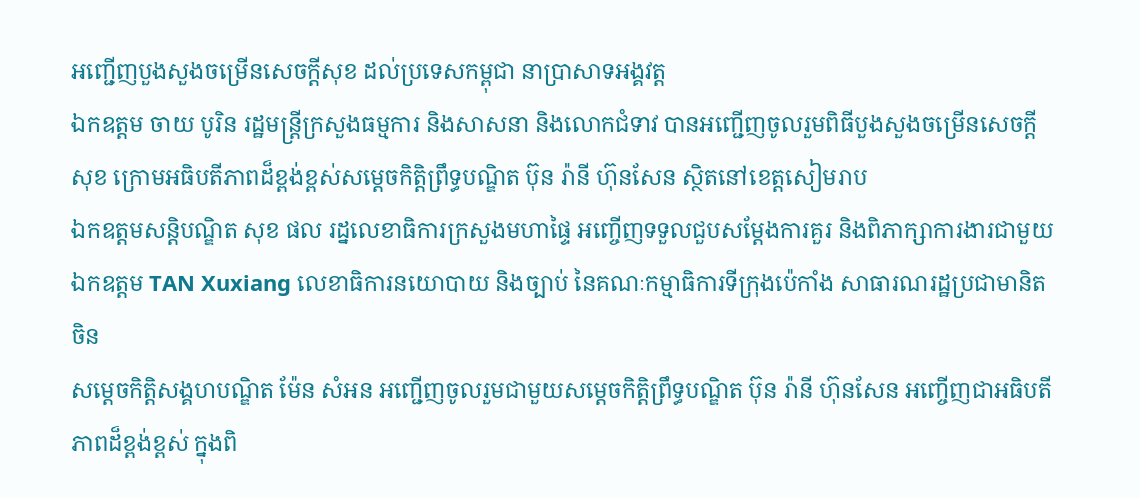អញ្ជើញបួងសួងចម្រើនសេចក្តីសុខ ដល់ប្រទេសកម្ពុជា នាប្រាសាទអង្គវត្ត
ឯកឧត្តម ចាយ បូរិន រដ្ឋមន្ត្រីក្រសួងធម្មការ និងសាសនា និងលោកជំទាវ បានអញ្ជើញចូលរួមពិធីបួងសួងចម្រើនសេចក្តីសុខ ក្រោមអធិបតីភាពដ៏ខ្ពង់ខ្ពស់សម្តេចកិត្តិព្រឹទ្ធបណ្ឌិត ប៊ុន រ៉ានី ហ៊ុនសែន ស្ថិតនៅខេត្តសៀមរាប
ឯកឧត្ដមសន្តិបណ្ឌិត សុខ ផល រដ្នលេខាធិការក្រសួងមហាផ្ទៃ អញ្ចើញទទួលជួបសម្តែងការគួរ និងពិភាក្សាការងារជាមួយឯកឧត្តម TAN Xuxiang លេខាធិការនយោបាយ និងច្បាប់ នៃគណៈកម្មាធិការទីក្រុងប៉េកាំង សាធារណរដ្ឋប្រជាមានិតចិន
សម្ដេចកិត្តិសង្គហបណ្ឌិត ម៉ែន សំអន អញ្ជើញចូលរួមជាមួយសម្តេចកិត្តិព្រឹទ្ធបណ្ឌិត ប៊ុន រ៉ានី ហ៊ុនសែន អញ្ចើញជាអធិបតីភាពដ៏ខ្ពង់ខ្ពស់ ក្នុងពិ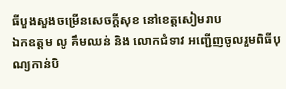ធីបួងសួងចម្រើនសេចក្តីសុខ នៅខេត្តសៀមរាប
ឯកឧត្តម លូ គឹមឈន់ និង លោកជំទាវ អញ្ជើញចូលរួមពិធីបុណ្យកាន់បិ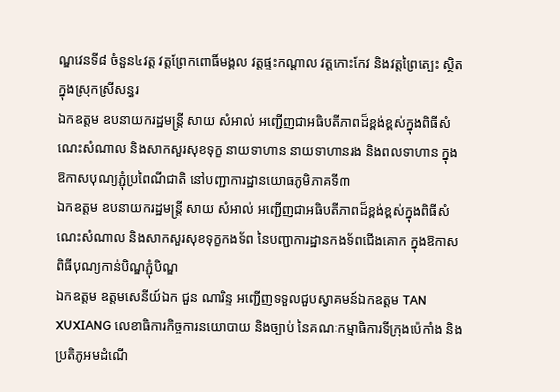ណ្ឌវេនទី៨ ចំនួន៤វត្ត វត្តព្រែកពោធិ៍មង្គល វត្តផ្ទះកណ្តាល វត្តកោះកែវ និងវត្តព្រៃត្បេះ ស្ថិតក្នុងស្រុកស្រីសន្ធរ
ឯកឧត្តម ឧបនាយករដ្ឋមន្រ្តី សាយ សំអាល់ អញ្ជើញជាអធិបតីភាពដ៏ខ្ពង់ខ្ពស់ក្នុងពិធីសំណេះសំណាល និងសាកសួរសុខទុក្ខ នាយទាហាន នាយទាហានរង និងពលទាហាន ក្នុងឱកាសបុណ្យភ្ជុំប្រពៃណីជាតិ នៅបញ្ជាការដ្ឋានយោធភូមិភាគទី៣
ឯកឧត្តម ឧបនាយករដ្ឋមន្ត្រី សាយ សំអាល់ អញ្ជើញជាអធិបតីភាពដ៏ខ្ពង់ខ្ពស់ក្នុងពិធីសំណេះសំណាល និងសាកសួរសុខទុក្ខកងទ័ព នៃបញ្ជាការដ្ឋានកងទ័ពជើងគោក ក្នុងឱកាសពិធីបុណ្យកាន់បិណ្ឌភ្ជុំបិណ្ឌ
ឯកឧត្តម ឧត្តមសេនីយ៍ឯក ជួន ណារិន្ទ អញ្ជើញទទួលជួបស្វាគមន៍ឯកឧត្តម TAN XUXIANG លេខាធិការកិច្ចការនយោបាយ និងច្បាប់ នៃគណៈកម្មាធិការទីក្រុងប៉េកាំង និងប្រតិភូអមដំណើ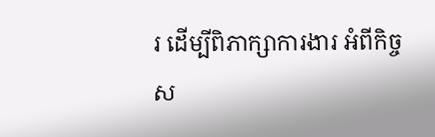រ ដើម្បីពិភាក្សាការងារ អំពីកិច្ចស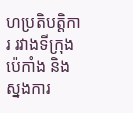ហប្រតិបត្តិការ រវាងទីក្រុងប៉េកាំង និងស្នងការ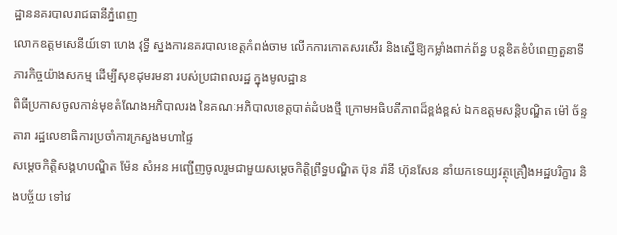ដ្ឋាននគរបាលរាជធានីភ្នំពេញ
លោកឧត្តមសេនីយ៍ទោ ហេង វុទ្ធី ស្នងការនគរបាលខេត្តកំពង់ចាម លើកការកោតសរសើរ និងស្នើឱ្យកម្លាំងពាក់ព័ន្ធ បន្ដខិតខំបំពេញតួនាទី ភារកិច្ចយ៉ាងសកម្ម ដើម្បីសុខដុមរមនា របស់ប្រជាពលរដ្ឋ ក្នុងមូលដ្ឋាន
ពិធីប្រកាសចូលកាន់មុខតំណែងអភិបាលរង នៃគណៈអភិបាលខេត្តបាត់ដំបងថ្មី ក្រោមអធិបតីភាពដ៏ខ្ពង់ខ្ពស់ ឯកឧត្តមសន្តិបណ្ឌិត ម៉ៅ ច័ន្ទតារា រដ្ឋលេខាធិការប្រចាំការក្រសួងមហាផ្ទៃ
សម្ដេចកិត្តិសង្គហបណ្ឌិត ម៉ែន សំអន អញ្ជើញចូលរួមជាមួយសម្តេចកិត្តិព្រឹទ្ធបណ្ឌិត ប៊ុន រ៉ានី ហ៊ុនសែន នាំយកទេយ្យវត្ថុគ្រឿងអដ្ឋបរិក្ខារ និងបច្ច័យ ទៅវេ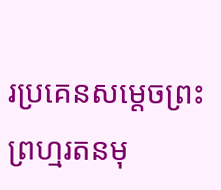រប្រគេនសម្តេចព្រះព្រហ្មរតនមុ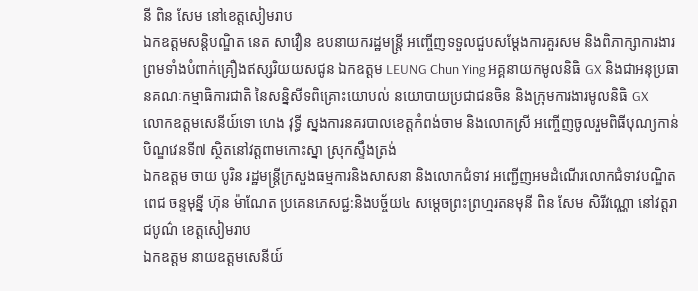នី ពិន សែម នៅខេត្តសៀមរាប
ឯកឧត្តមសន្តិបណ្ឌិត នេត សាវឿន ឧបនាយករដ្ឋមន្ត្រី អញ្ចើញទទួលជួបសម្តែងការគួរសម និងពិភាក្សាការងារ ព្រមទាំងបំពាក់គ្រឿងឥស្សរិយយសជូន ឯកឧត្តម LEUNG Chun Ying អគ្គនាយកមូលនិធិ GX និងជាអនុប្រធានគណៈកម្មាធិការជាតិ នៃសន្និសីទពិគ្រោះយោបល់ នយោបាយប្រជាជនចិន និងក្រុមការងារមូលនិធិ GX
លោកឧត្តមសេនីយ៍ទោ ហេង វុទ្ធី ស្នងការនគរបាលខេត្តកំពង់ចាម និងលោកស្រី អញ្ចើញចូលរួមពិធីបុណ្យកាន់បិណ្ឌវេនទី៧ ស្ថិតនៅវត្តពាមកោះស្នា ស្រុកស្ទឹងត្រង់
ឯកឧត្តម ចាយ បូរិន រដ្ឋមន្ត្រីក្រសួងធម្មការនិងសាសនា និងលោកជំទាវ អញ្ជើញអមដំណើរលោកជំទាវបណ្ឌិត ពេជ ចន្ទមុន្នី ហ៊ុន ម៉ាណែត ប្រគេនភេសជ្ជ:និងបច្ច័យ៤ សម្តេចព្រះព្រហ្មរតនមុនី ពិន សែម សិរីវណ្ណោ នៅវត្តរាជបូណ៌ ខេត្តសៀមរាប
ឯកឧត្តម នាយឧត្តមសេនីយ៍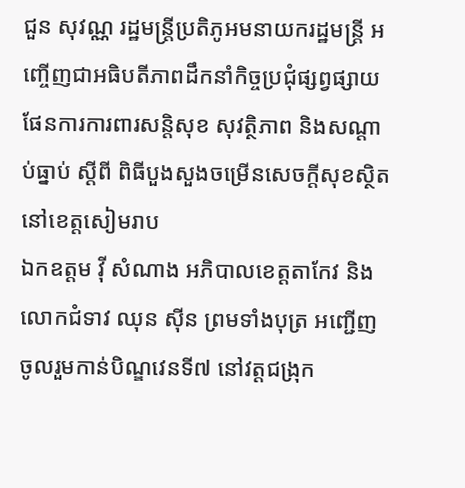ជួន សុវណ្ណ រដ្ឋមន្ត្រីប្រតិភូអមនាយករដ្ឋមន្ត្រី អញ្ចើញជាអធិបតីភាពដឹកនាំកិច្ចប្រជុំផ្សព្វផ្សាយផែនការការពារសន្តិសុខ សុវត្ថិភាព និងសណ្តាប់ធ្នាប់ ស្តីពី ពិធីបួងសួងចម្រើនសេចក្តីសុខស្ថិត នៅខេត្តសៀមរាប
ឯកឧត្តម វ៉ី សំណាង អភិបាលខេត្តតាកែវ និងលោកជំទាវ ឈុន ស៊ីន ព្រមទាំងបុត្រ អញ្ជើញចូលរួមកាន់បិណ្ឌវេនទី៧ នៅវត្តជង្រុក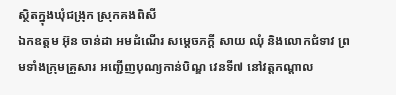ស្ថិតក្នុងឃុំជង្រុក ស្រុកគងពិសី
ឯកឧត្តម អ៊ុន ចាន់ដា អមដំណើរ សម្តេចភក្តី សាយ ឈុំ និងលោកជំទាវ ព្រមទាំងក្រុមគ្រួសារ អញ្ជើញបុណ្យកាន់បិណ្ឌ វេនទី៧ នៅវត្តកណ្តាល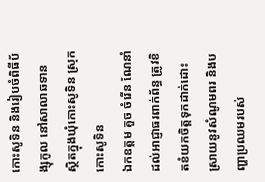កោះសូទិន និងរៀបចំពិធីប័ង្សុកូល នៅសាលាឆទាន ស្ថិតក្នុងឃុំកោះសូទិន ស្រុកកោះសូទិន
ឯកឧត្តម គួច ចំរើន ណែនាំដល់អាជ្ញាធរពាក់ព័ន្ធ ត្រូវខិតខំយកចិត្តទុកដាក់ដោះស្រាយនូវសំណូមពរ និងបញ្ហាប្រឈមរបស់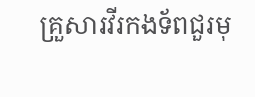គ្រួសារវីរកងទ័ពជួរមុ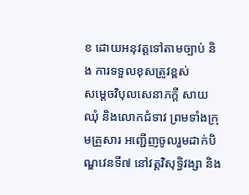ខ ដោយអនុវត្តទៅតាមច្បាប់ និង ការទទួលខុសត្រូវខ្ពស់
សម្តេចវិបុលសេនាភក្តី សាយ ឈុំ និងលោកជំទាវ ព្រមទាំងក្រុមគ្រួសារ អញ្ជើញចូលរួមដាក់បិណ្ឌវេនទី៧ នៅវត្តវិសុទ្ធិវង្សា និង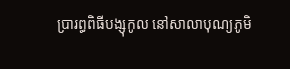ប្រារព្ធពិធីបង្សុកូល នៅសាលាបុណ្យភូមិ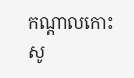កណ្តាលកោះសូ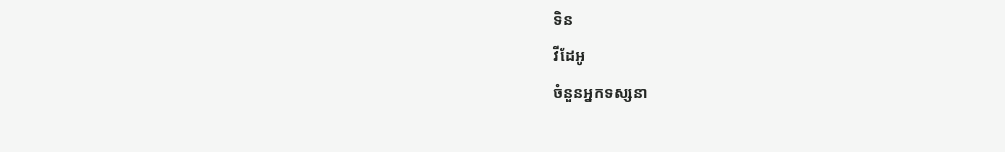ទិន
វីដែអូ
ចំនួនអ្នកទស្សនា